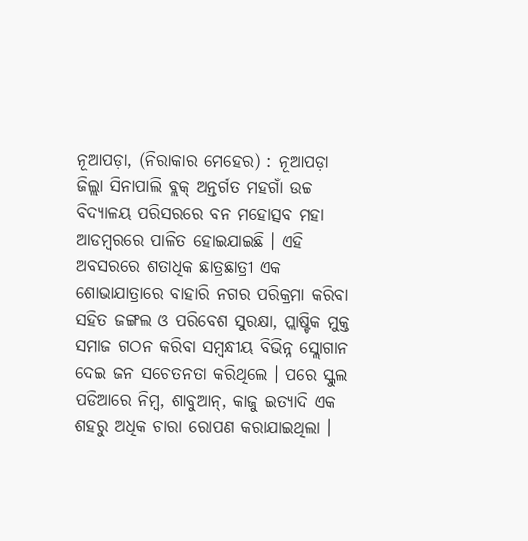ନୂଆପଡ଼ା, (ନିରାକାର ମେହେର) : ନୂଆପଡ଼ା ଜିଲ୍ଲା ସିନାପାଲି ବ୍ଲକ୍ ଅନ୍ତର୍ଗତ ମହଗାଁ ଉଚ୍ଚ ବିଦ୍ୟାଳୟ ପରିସରରେ ବନ ମହୋତ୍ସବ ମହା ଆଡମ୍ବରରେ ପାଳିତ ହୋଇଯାଇଛି । ଏହି ଅବସରରେ ଶତାଧିକ ଛାତ୍ରଛାତ୍ରୀ ଏକ ଶୋଭାଯାତ୍ରାରେ ବାହାରି ନଗର ପରିକ୍ରମା କରିବା ସହିତ ଜଙ୍ଗଲ ଓ ପରିବେଶ ସୁରକ୍ଷା, ପ୍ଲାଷ୍ଟିକ ମୁକ୍ତ ସମାଜ ଗଠନ କରିବା ସମ୍ବନ୍ଧୀୟ ବିଭିନ୍ନ ସ୍ଲୋଗାନ ଦେଇ ଜନ ସଚେତନତା କରିଥିଲେ । ପରେ ସ୍କୁଲ ପଡିଆରେ ନିମ୍ବ, ଶାବୁଆନ୍, କାଜୁ ଇତ୍ୟାଦି ଏକ ଶହରୁ ଅଧିକ ଚାରା ରୋପଣ କରାଯାଇଥିଲା ।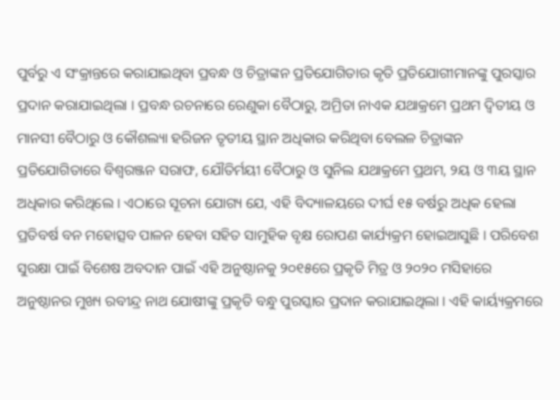ପୁର୍ବରୁ ଏ ସଂକ୍ରାନ୍ତରେ କରାଯାଇଥିବା ପ୍ରବନ୍ଧ ଓ ଚିତ୍ରାଙ୍କନ ପ୍ରତିଯୋଗିତାର କୃତି ପ୍ରତିଯୋଗୀମାନଙ୍କୁ ପୁରସ୍କାର ପ୍ରଦାନ କରାଯାଇଥିଲା । ପ୍ରବନ୍ଧ ରଚନାରେ ରେଣୁକା ବୈଠାରୁ, ଅମ୍ରିତା ନାଏକ ଯଥାକ୍ରମେ ପ୍ରଥମ ଦ୍ୱିତୀୟ ଓ ମାନସୀ ବୈଠାରୁ ଓ କୌଶଲ୍ୟା ହରିଜନ ତୃତୀୟ ସ୍ଥାନ ଅଧିକାର କରିଥିବା ବେଲଳ ଚିତ୍ରାଙ୍କନ ପ୍ରତିଯୋଗିତାରେ ବିଶ୍ଵରଞ୍ଜନ ସରାଫ, ଯୌତିର୍ମୟୀ ବୈଠାରୁ ଓ ସୁନିଲ ଯଥାକ୍ରମେ ପ୍ରଥମ, ୨ୟ ଓ ୩ୟ ସ୍ଥାନ ଅଧିକାର କରିଥିଲେ । ଏଠାରେ ସୂଚନା ଯୋଗ୍ୟ ଯେ, ଏହି ବିଦ୍ୟାଳୟରେ ଦୀର୍ଘ ୧୫ ବର୍ଷରୁ ଅଧିକ ହେଲା ପ୍ରତିବର୍ଷ ବନ ମହୋତ୍ସବ ପାଳନ ହେବା ସହିତ ସାମୁହିକ ବୃକ୍ଷ ରୋପଣ କାର୍ଯ୍ୟକ୍ରମ ହୋଇଆସୁଛି । ପରିବେଶ ସୁରକ୍ଷା ପାଇଁ ବିଶେଷ ଅବଦାନ ପାଇଁ ଏହି ଅନୁଷ୍ଠାନକୁ ୨୦୧୫ରେ ପ୍ରକୃତି ମିତ୍ର ଓ ୨୦୨୦ ମସିହାରେ ଅନୁଷ୍ଠାନର ମୁଖ୍ୟ ରବୀନ୍ଦ୍ର ନାଥ ଯୋଷୀଙ୍କୁ ପ୍ରକୃତି ବନ୍ଧୁ ପୁରସ୍କାର ପ୍ରଦାନ କରାଯାଇଥିଲା । ଏହି କାର୍ୟ୍ୟକ୍ରମରେ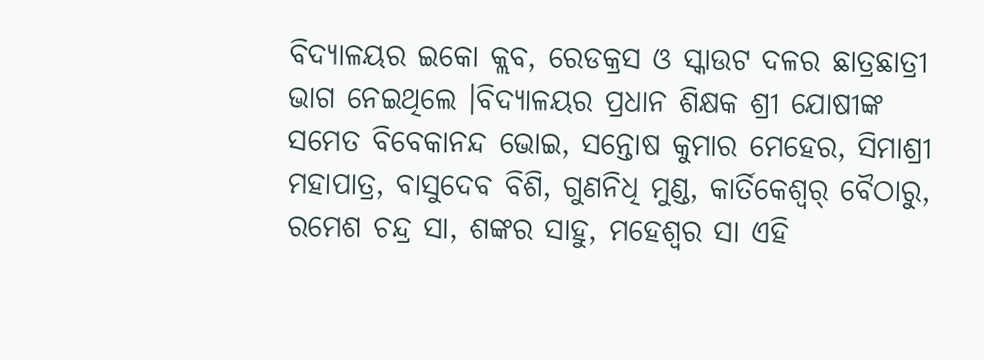ବିଦ୍ୟାଳୟର ଇକୋ କ୍ଲବ, ରେଡକ୍ରସ ଓ ସ୍କାଉଟ ଦଳର ଛାତ୍ରଛାତ୍ରୀ ଭାଗ ନେଇଥିଲେ ।ବିଦ୍ୟାଳୟର ପ୍ରଧାନ ଶିକ୍ଷକ ଶ୍ରୀ ଯୋଷୀଙ୍କ ସମେତ ବିବେକାନନ୍ଦ ଭୋଇ, ସନ୍ତୋଷ କୁମାର ମେହେର, ସିମାଶ୍ରୀ ମହାପାତ୍ର, ବାସୁଦେବ ବିଶି, ଗୁଣନିଧି ମୁଣ୍ଡ, କାର୍ତିକେଶ୍ୱର୍ ବୈଠାରୁ, ରମେଶ ଚନ୍ଦ୍ର ସା, ଶଙ୍କର ସାହୁ, ମହେଶ୍ୱର ସା ଏହି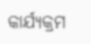କାର୍ଯ୍ୟକ୍ରମ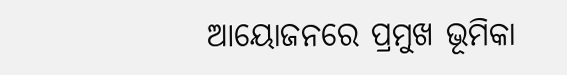ଆୟୋଜନରେ ପ୍ରମୁଖ ଭୂମିକା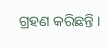ଗ୍ରହଣ କରିଛନ୍ତି ।